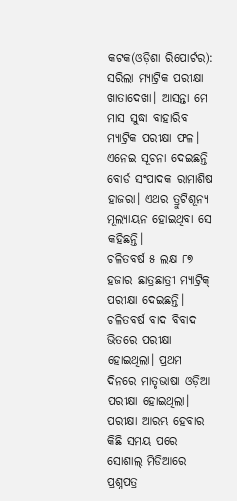କଟକ(ଓଡ଼ିଶା ରିପୋର୍ଟର): ସରିଲା ମ୍ୟାଟ୍ରିକ ପରୀକ୍ଷା ଖାତାଦେଖା। ଆସନ୍ତା ମେ ମାସ ସୁଦ୍ଧା ବାହାରିବ ମ୍ୟାଟ୍ରିକ ପରୀକ୍ଷା ଫଳ। ଏନେଇ ସୂଚନା ଦେଇଛନ୍ତି ବୋର୍ଡ ସଂପାଦକ ରାମାଶିଷ ହାଜରା। ଏଥର ତ୍ରୁଟିଶୂନ୍ୟ ମୂଲ୍ୟାୟନ ହୋଇଥିବା ସେ କହିଛନ୍ତି।
ଚଳିତବର୍ଷ ୫ ଲକ୍ଷ ୮୭ ହଜାର ଛାତ୍ରଛାତ୍ରୀ ମ୍ୟାଟ୍ରିକ୍ ପରୀକ୍ଷା ଦେଇଛନ୍ତି। ଚଳିତବର୍ଷ ବାଦ ବିବାଦ ଭିତରେ ପରୀକ୍ଷା ହୋଇଥିଲା। ପ୍ରଥମ ଦିନରେ ମାତୃଭାଷା ଓଡ଼ିଆ ପରୀକ୍ଷା ହୋଇଥିଲା। ପରୀକ୍ଷା ଆରମ୍ଭ ହେବାର କିଛି ସମୟ ପରେ ସୋଶାଲ୍ ମିଡିଆରେ ପ୍ରଶ୍ନପତ୍ର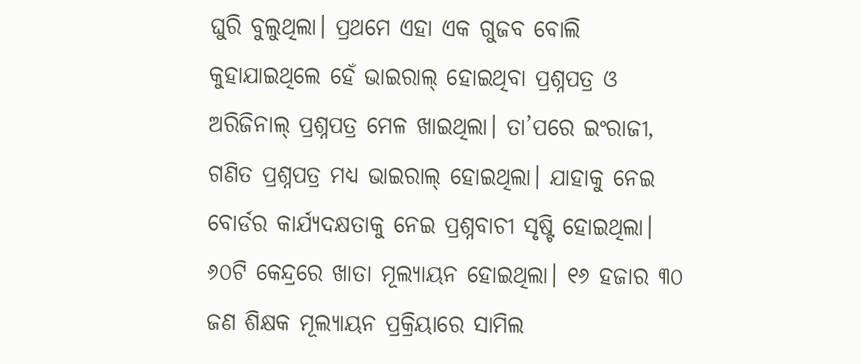ଘୁରି ବୁଲୁଥିଲା। ପ୍ରଥମେ ଏହା ଏକ ଗୁଜବ ବୋଲି କୁହାଯାଇଥିଲେ ହେଁ ଭାଇରାଲ୍ ହୋଇଥିବା ପ୍ରଶ୍ନପତ୍ର ଓ ଅରିଜିନାଲ୍ ପ୍ରଶ୍ନପତ୍ର ମେଳ ଖାଇଥିଲା। ତା’ପରେ ଇଂରାଜୀ, ଗଣିତ ପ୍ରଶ୍ନପତ୍ର ମଧ୍ୟ ଭାଇରାଲ୍ ହୋଇଥିଲା। ଯାହାକୁ ନେଇ ବୋର୍ଡର କାର୍ଯ୍ୟଦକ୍ଷତାକୁ ନେଇ ପ୍ରଶ୍ନବାଚୀ ସୃଷ୍ଟି ହୋଇଥିଲା।
୬୦ଟି କେନ୍ଦ୍ରରେ ଖାତା ମୂଲ୍ୟାୟନ ହୋଇଥିଲା। ୧୬ ହଜାର ୩୦ ଜଣ ଶିକ୍ଷକ ମୂଲ୍ୟାୟନ ପ୍ରକ୍ରିୟାରେ ସାମିଲ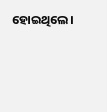ହୋଇଥିଲେ।